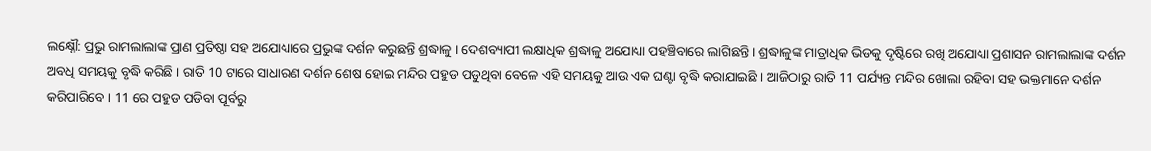ଲକ୍ଷ୍ନୌ: ପ୍ରଭୁ ରାମଲାଲାଙ୍କ ପ୍ରାଣ ପ୍ରତିଷ୍ଠା ସହ ଅଯୋଧ୍ୟାରେ ପ୍ରଭୁଙ୍କ ଦର୍ଶନ କରୁଛନ୍ତି ଶ୍ରଦ୍ଧାଳୁ । ଦେଶବ୍ୟାପୀ ଲକ୍ଷାଧିକ ଶ୍ରଦ୍ଧାଳୁ ଅଯୋଧ୍ୟା ପହଞ୍ଚିବାରେ ଲାଗିଛନ୍ତି । ଶ୍ରଦ୍ଧାଳୁଙ୍କ ମାତ୍ରାଧିକ ଭିଡକୁ ଦୃଷ୍ଟିରେ ରଖି ଅଯୋଧ୍ୟା ପ୍ରଶାସନ ରାମଲାଲାଙ୍କ ଦର୍ଶନ ଅବଧି ସମୟକୁ ବୃଦ୍ଧି କରିଛି । ରାତି 10 ଟାରେ ସାଧାରଣ ଦର୍ଶନ ଶେଷ ହୋଇ ମନ୍ଦିର ପହୁଡ ପଡୁଥିବା ବେଳେ ଏହି ସମୟକୁ ଆଉ ଏକ ଘଣ୍ଟା ବୃଦ୍ଧି କରାଯାଇଛି । ଆଜିଠାରୁ ରାତି 11 ପର୍ଯ୍ୟନ୍ତ ମନ୍ଦିର ଖୋଲା ରହିବା ସହ ଭକ୍ତମାନେ ଦର୍ଶନ କରିପାରିବେ । 11 ରେ ପହୁଡ ପଡିବା ପୂର୍ବରୁ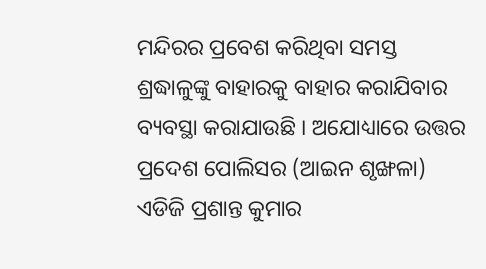ମନ୍ଦିରର ପ୍ରବେଶ କରିଥିବା ସମସ୍ତ ଶ୍ରଦ୍ଧାଳୁଙ୍କୁ ବାହାରକୁ ବାହାର କରାଯିବାର ବ୍ୟବସ୍ଥା କରାଯାଉଛି । ଅଯୋଧ୍ୟାରେ ଉତ୍ତର ପ୍ରଦେଶ ପୋଲିସର (ଆଇନ ଶୃଙ୍ଖଳା) ଏଡିଜି ପ୍ରଶାନ୍ତ କୁମାର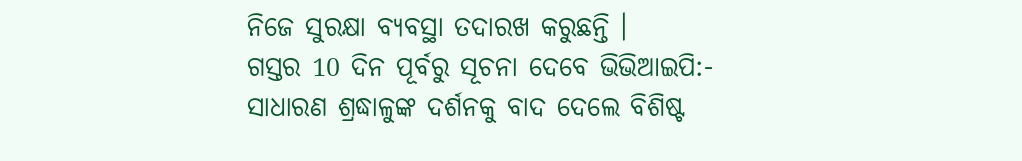ନିଜେ ସୁରକ୍ଷା ବ୍ୟବସ୍ଥା ତଦାରଖ କରୁଛନ୍ତି ।
ଗସ୍ତର 10 ଦିନ ପୂର୍ବରୁ ସୂଚନା ଦେବେ ଭିଭିଆଇପି:-
ସାଧାରଣ ଶ୍ରଦ୍ଧାଳୁଙ୍କ ଦର୍ଶନକୁ ବାଦ ଦେଲେ ବିଶିଷ୍ଟ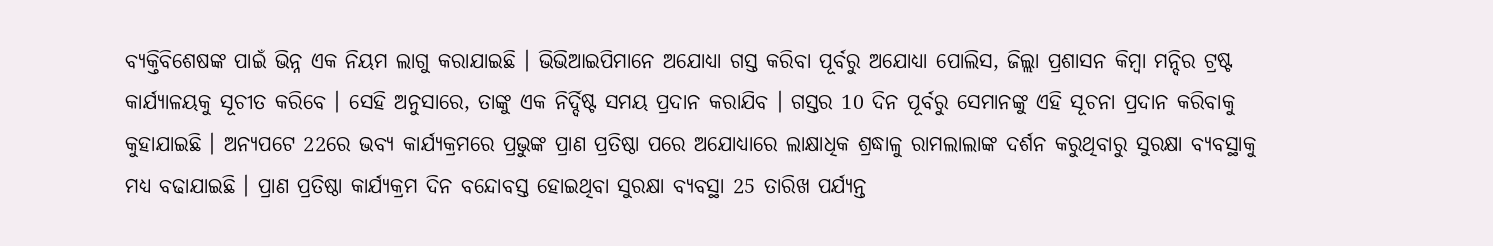ବ୍ୟକ୍ତିବିଶେଷଙ୍କ ପାଇଁ ଭିନ୍ନ ଏକ ନିୟମ ଲାଗୁ କରାଯାଇଛି । ଭିଭିଆଇପିମାନେ ଅଯୋଧ୍ୟା ଗସ୍ତ କରିବା ପୂର୍ବରୁ ଅଯୋଧ୍ୟା ପୋଲିସ, ଜିଲ୍ଲା ପ୍ରଶାସନ କିମ୍ବା ମନ୍ଦିର ଟ୍ରଷ୍ଟ କାର୍ଯ୍ୟାଳୟକୁ ସୂଚୀତ କରିବେ । ସେହି ଅନୁସାରେ, ତାଙ୍କୁ ଏକ ନିର୍ଦ୍ଦିଷ୍ଟ ସମୟ ପ୍ରଦାନ କରାଯିବ । ଗସ୍ତର 10 ଦିନ ପୂର୍ବରୁ ସେମାନଙ୍କୁ ଏହି ସୂଚନା ପ୍ରଦାନ କରିବାକୁ କୁହାଯାଇଛି । ଅନ୍ୟପଟେ 22ରେ ଭବ୍ୟ କାର୍ଯ୍ୟକ୍ରମରେ ପ୍ରଭୁଙ୍କ ପ୍ରାଣ ପ୍ରତିଷ୍ଠା ପରେ ଅଯୋଧ୍ୟାରେ ଲାକ୍ଷାଧିକ ଶ୍ରଦ୍ଧାଳୁ ରାମଲାଲାଙ୍କ ଦର୍ଶନ କରୁଥିବାରୁ ସୁରକ୍ଷା ବ୍ୟବସ୍ଥାକୁ ମଧ୍ୟ ବଢାଯାଇଛି । ପ୍ରାଣ ପ୍ରତିଷ୍ଠା କାର୍ଯ୍ୟକ୍ରମ ଦିନ ବନ୍ଦୋବସ୍ତ ହୋଇଥିବା ସୁରକ୍ଷା ବ୍ୟବସ୍ଥା 25 ତାରିଖ ପର୍ଯ୍ୟନ୍ତ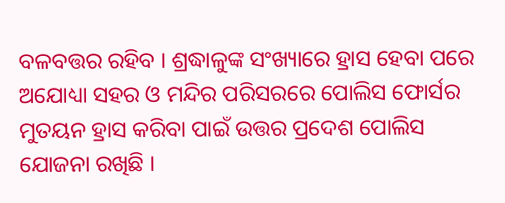ବଳବତ୍ତର ରହିବ । ଶ୍ରଦ୍ଧାଳୁଙ୍କ ସଂଖ୍ୟାରେ ହ୍ରାସ ହେବା ପରେ ଅଯୋଧ୍ୟା ସହର ଓ ମନ୍ଦିର ପରିସରରେ ପୋଲିସ ଫୋର୍ସର ମୁତୟନ ହ୍ରାସ କରିବା ପାଇଁ ଉତ୍ତର ପ୍ରଦେଶ ପୋଲିସ ଯୋଜନା ରଖିଛି ।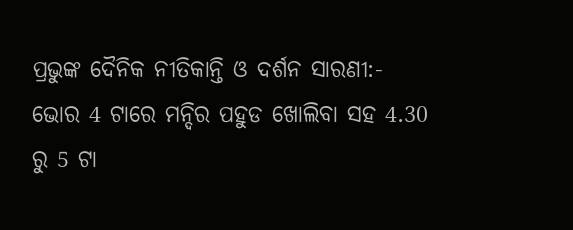ପ୍ରଭୁଙ୍କ ଦୈନିକ ନୀତିକାନ୍ତି ଓ ଦର୍ଶନ ସାରଣୀ:-
ଭୋର 4 ଟାରେ ମନ୍ଦିର ପହୁଡ ଖୋଲିବା ସହ 4.30 ରୁ 5 ଟା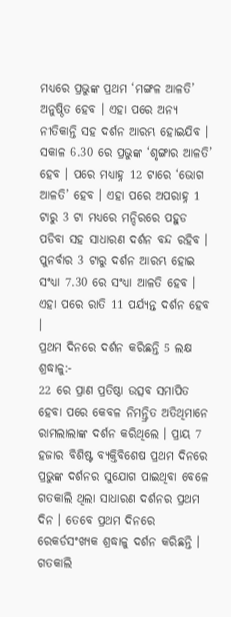ମଧ୍ୟରେ ପ୍ରଭୁଙ୍କ ପ୍ରଥମ ‘ମଙ୍ଗଳ ଆଳତି’ ଅନୁଷ୍ଠିତ ହେବ । ଏହା ପରେ ଅନ୍ୟ ନୀତିକାନ୍ତି ସହ ଦର୍ଶନ ଆରମ୍ଭ ହୋଇଯିବ । ସକାଳ 6.30 ରେ ପ୍ରଭୁଙ୍କ ‘ଶୃଙ୍ଗାର ଆଳତି’ ହେବ । ପରେ ମଧ୍ୟାହ୍ନ 12 ଟାରେ ‘ଭୋଗ ଆଳତି’ ହେବ । ଏହା ପରେ ଅପରାହ୍ନ 1 ଟାରୁ 3 ଟା ମଧ୍ୟରେ ମନ୍ଦିରରେ ପହୁଡ ପଡିବା ସହ ସାଧାରଣ ଦର୍ଶନ ବନ୍ଦ ରହିବ । ପୁନର୍ବାର 3 ଟାରୁ ଦର୍ଶନ ଆରମ୍ଭ ହୋଇ ସଂଧ୍ୟା 7.30 ରେ ସଂଧ୍ୟା ଆଳତି ହେବ । ଏହା ପରେ ରାତି 11 ପର୍ଯ୍ୟନ୍ତ ଦର୍ଶନ ହେବ ।
ପ୍ରଥମ ଦିନରେ ଦର୍ଶନ କରିଛନ୍ତି 5 ଲକ୍ଷ ଶ୍ରଦ୍ଧାଳୁ:-
22 ରେ ପ୍ରାଣ ପ୍ରତିଷ୍ଠା ଉତ୍ସବ ସମାପିତ ହେବା ପରେ କେବଳ ନିମନ୍ତ୍ରିତ ଅତିଥିମାନେ ରାମଲାଲାଙ୍କ ଦର୍ଶନ କରିଥିଲେ । ପ୍ରାୟ 7 ହଜାର ବିଶିଷ୍ଟ ବ୍ୟକ୍ତିବିଶେଷ ପ୍ରଥମ ଦିନରେ ପ୍ରଭୁଙ୍କ ଦର୍ଶନର ସୁଯୋଗ ପାଇଥିବା ବେଳେ ଗତକାଲି ଥିଲା ସାଧାରଣ ଦର୍ଶନର ପ୍ରଥମ ଦିନ । ତେବେ ପ୍ରଥମ ଦିନରେ ରେକର୍ଡସଂଖ୍ୟକ ଶ୍ରଦ୍ଧାଳୁ ଦର୍ଶନ କରିଛନ୍ତି । ଗତକାଲି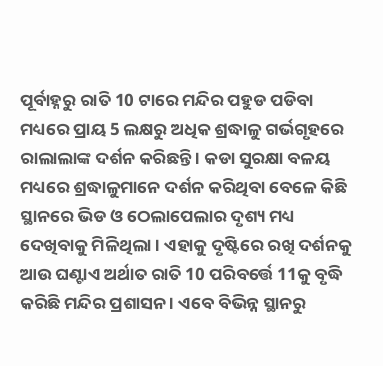ପୂର୍ବାହ୍ନରୁ ରାତି 10 ଟାରେ ମନ୍ଦିର ପହୁଡ ପଡିବା ମଧ୍ୟରେ ପ୍ରାୟ 5 ଲକ୍ଷରୁ ଅଧିକ ଶ୍ରଦ୍ଧାଳୁ ଗର୍ଭଗୃହରେ ରାଲାଲାଙ୍କ ଦର୍ଶନ କରିଛନ୍ତି । କଡା ସୁରକ୍ଷା ବଳୟ ମଧ୍ୟରେ ଶ୍ରଦ୍ଧାଳୁମାନେ ଦର୍ଶନ କରିଥିବା ବେଳେ କିଛି ସ୍ଥାନରେ ଭିଡ ଓ ଠେଲାପେଲାର ଦୃଶ୍ୟ ମଧ୍ୟ ଦେଖିବାକୁ ମିଳିଥିଲା । ଏହାକୁ ଦୃଷ୍ଟିରେ ରଖି ଦର୍ଶନକୁ ଆଉ ଘଣ୍ଟାଏ ଅର୍ଥାତ ରାତି 10 ପରିବର୍ତ୍ତେ 11କୁ ବୃଦ୍ଧି କରିଛି ମନ୍ଦିର ପ୍ରଶାସନ । ଏବେ ବିଭିନ୍ନ ସ୍ଥାନରୁ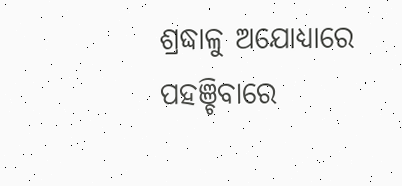ଶ୍ରଦ୍ଧାଳୁ ଅଯୋଧ୍ୟାରେ ପହଞ୍ଚିବାରେ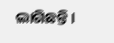ଲାଗିଛନ୍ତି ।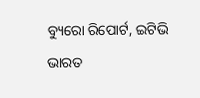ବ୍ୟୁରୋ ରିପୋର୍ଟ, ଇଟିଭି ଭାରତ